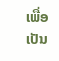ເພື່ອເປັນ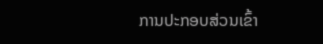ການປະກອບສ່ວນເຂົ້າ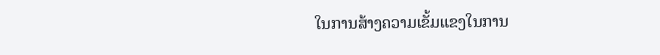ໃນການສ້າງຄວາມເຂັ້ມແຂງໃນການ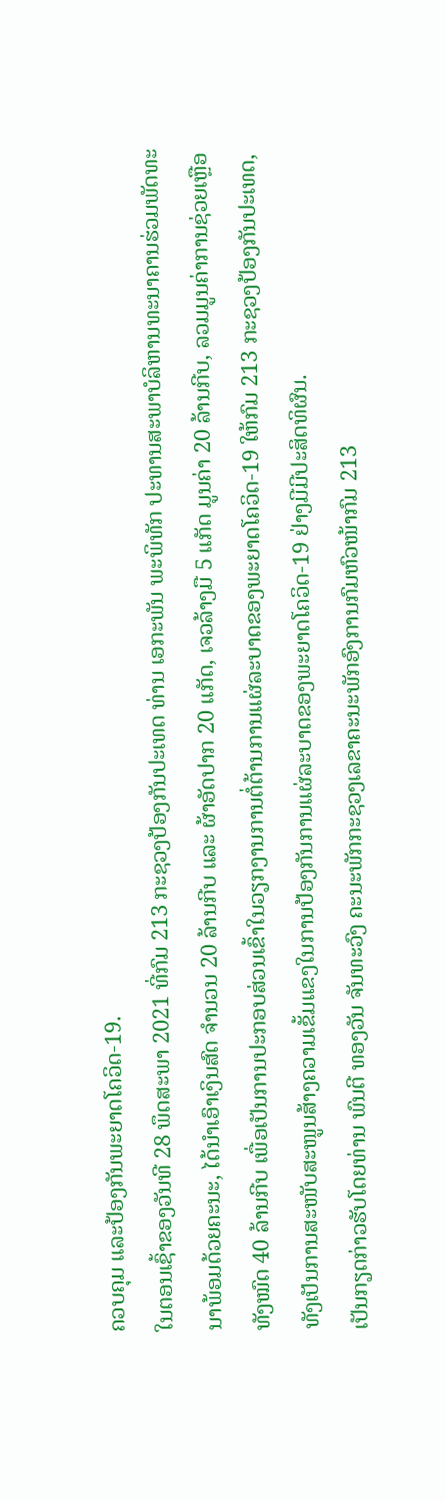ຄວບຄຸມ ແລະປ້ອງກັນພະຍາດໂຄວິດ-19.
ໃນຕອນເຊົ້າຂອງວັນທີ 28 ພຶດສະພາ 2021 ທີ່ກົມ 213 ກະຊວງປ້ອງກັນປະເທດ ທ່ານ ເອກະພັນ ພະພິທັກ ປະທານສະພາບໍລິຫານທະນາຄານຮ່ວມພັດທະນາພ້ອມດ້ວຍຄະນະ, ໄດ້ນໍາເອົາເງິນສົດ ຈໍານວນ 20 ລ້ານກີບ ແລະ ຜ້າອັດປາກ 20 ແກັດ, ເຈວລ້າງມື 5 ແກັດ ມູນຄ່າ 20 ລ້ານກີບ, ລວມມູນຄ່າການຊ່ວຍເຫຼືອທັງໝົດ 40 ລ້ານກີບ ເພື່ອເປັນການປະກອບສ່ວນເຂົ້າໃນວຽກງານການຕໍ່ຕ້ານການແຜ່ລະບາດຂອງພະຍາດໂຄວິດ-19 ໃຫ້ກົມ 213 ກະຊວງປ້ອງກັນປະເທດ, ທັງເປັນການສະໜັບສະໜູນສ້າງຄວາມເຂັ້ມແຂງໃນການປ້ອງກັນການແຜ່ລະບາດຂອງພະຍາດໂຄວິດ-19 ຢ່າງມີມີປະສິດທິຜົນ.
ເປັນກຽດກ່າວຮັບໂດຍທ່ານ ພົນຕີ ທອງວັນ ຈັນທະວົງ ຄະນະພັກກະຊວງເລຂາຄະນະພັກອົງການກົມຫົວໜ້າກົມ 213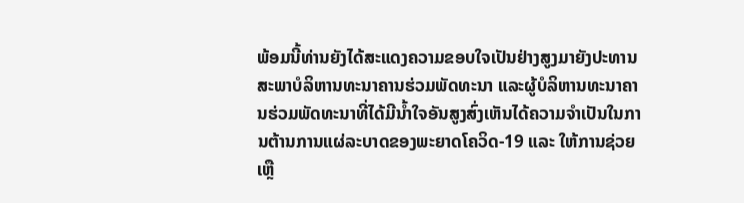ພ້ອມນີ້ທ່ານຍັງໄດ້ສະແດງຄວາມຂອບໃຈເປັນຢ່າງສູງມາຍັງປະທານສະພາບໍລິຫານທະນາຄານຮ່ວມພັດທະນາ ແລະຜູ້ບໍລິຫານທະນາຄານຮ່ວມພັດທະນາທີ່ໄດ້ມີນໍ້າໃຈອັນສູງສົ່ງເຫັນໄດ້ຄວາມຈໍາເປັນໃນການຕ້ານການແຜ່ລະບາດຂອງພະຍາດໂຄວິດ-19 ແລະ ໃຫ້ການຊ່ວຍເຫຼື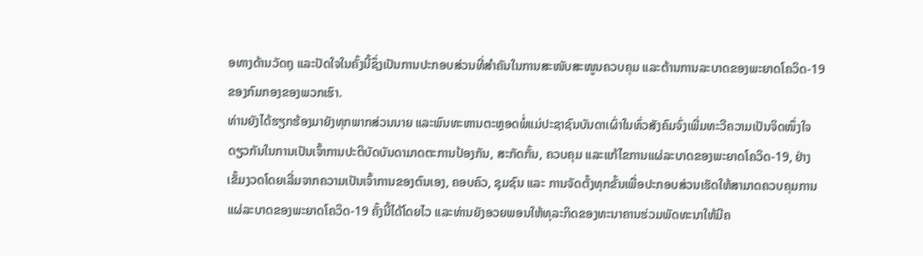ອທາງດ້ານວັດຖຸ ແລະປັດໃຈໃນຄັ້ງນີ້ຊຶ່ງເປັນການປະກອບສ່ວນທີ່ສໍາຄັນໃນການສະໜັບສະໜູນຄວບຄຸມ ແລະຕ້ານການລະບາດຂອງພະຍາດໂຄວິດ-19 ຂອງກົມກອງຂອງພວກເຮົາ.
ທ່ານຍັງໄດ້ຮຽກຮ້ອງມາຍັງທຸກພາກສ່ວນນາຍ ແລະພົນທະຫານຕະຫຼອດພໍ່ແມ່ປະຊາຊົນບັນດາເຜົ່າໃນທົ່ວສັງຄົມຈົ່ງເພີ່ມທະວີຄວາມເປັນຈິດໜຶ່ງໃຈດຽວກັນໃນການເປັນເຈົ້າການປະຕິບັດບັນດາມາດຕະການປ້ອງກັນ, ສະກັດກັ້ນ, ຄວບຄຸມ ແລະແກ້ໄຂການແຜ່ລະບາດຂອງພະຍາດໂຄວິດ-19, ຢ່າງເຂັ້ມງວດໂດຍເລີ່ມຈາກຄວາມເປັນເຈົ້າການຂອງຕົນເອງ, ຄອບຄົວ, ຊຸມຊົນ ແລະ ການຈັດຕັ້ງທຸກຂັ້ນເພື່ອປະກອບສ່ວນເຮັດໃຫ້ສາມາດຄວບຄຸມການແຜ່ລະບາດຂອງພະຍາດໂຄວິດ-19 ຄັ້ງນີ້ໄດ້ໂດຍໄວ ແລະທ່ານຍັງອວຍພອນໃຫ້ທຸລະກິດຂອງທະນາຄານຮ່ວມພັດທະນາໃຫ້ມີຄ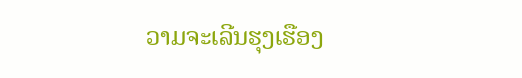ວາມຈະເລີນຮຸງເຮືອງ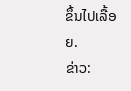ຂຶ້ນໄປເລື້ອຍ.
ຂ່າວ: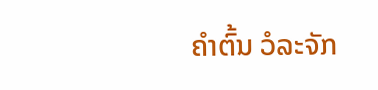ຄໍາຕົ້ນ ວໍລະຈັກ